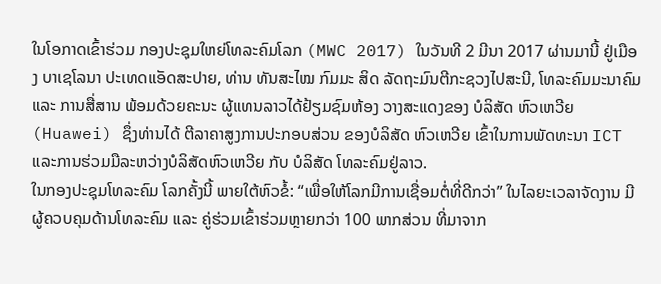ໃນໂອກາດເຂົ້າຮ່ວມ ກອງປະຊຸມໃຫຍ່ໂທລະຄົມໂລກ (MWC 2017) ໃນວັນທີ 2 ມີນາ 2017 ຜ່ານມານີ້ ຢູ່ເມືອງ ບາເຊໂລນາ ປະເທດແອັດສະປາຍ, ທ່ານ ທັນສະໄໝ ກົມມະ ສິດ ລັດຖະມົນຕີກະຊວງໄປສະນີ, ໂທລະຄົມມະນາຄົມ ແລະ ການສື່ສານ ພ້ອມດ້ວຍຄະນະ ຜູ້ແທນລາວໄດ້ຢ້ຽມຊົມຫ້ອງ ວາງສະແດງຂອງ ບໍລິສັດ ຫົວເຫວີຍ (Huawei) ຊຶ່ງທ່ານໄດ້ ຕີລາຄາສູງການປະກອບສ່ວນ ຂອງບໍລິສັດ ຫົວເຫວີຍ ເຂົ້າໃນການພັດທະນາ ICT ແລະການຮ່ວມມືລະຫວ່າງບໍລິສັດຫົວເຫວີຍ ກັບ ບໍລິສັດ ໂທລະຄົມຢູ່ລາວ.
ໃນກອງປະຊຸມໂທລະຄົມ ໂລກຄັ້ງນີ້ ພາຍໃຕ້ຫົວຂໍ້: “ເພື່ອໃຫ້ໂລກມີການເຊື່ອມຕໍ່ທີ່ດີກວ່າ” ໃນໄລຍະເວລາຈັດງານ ມີຜູ້ຄວບຄຸມດ້ານໂທລະຄົມ ແລະ ຄູ່ຮ່ວມເຂົ້າຮ່ວມຫຼາຍກວ່າ 100 ພາກສ່ວນ ທີ່ມາຈາກ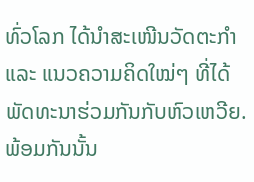ທົ່ວໂລກ ໄດ້ນຳສະເໜີນວັດຕະກຳ ແລະ ແນວຄວາມຄິດໃໝ່ໆ ທີ່ໄດ້ພັດທະນາຮ່ວມກັນກັບຫົວເຫວີຍ. ພ້ອມກັນນັ້ນ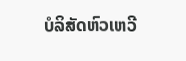ບໍລິສັດຫົວເຫວີ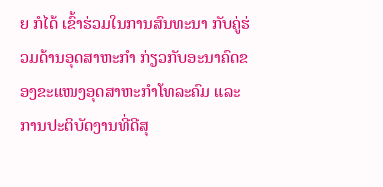ຍ ກໍໄດ້ ເຂົ້າຮ່ວມໃນການສົນທະນາ ກັບຄູ່ຮ່ວມດ້ານອຸດສາຫະກຳ ກ່ຽວກັບອະນາຄົດຂອງຂະແໜງອຸດສາຫະກຳໂທລະຄົມ ແລະ ການປະຕິບັດງານທີ່ດີສຸ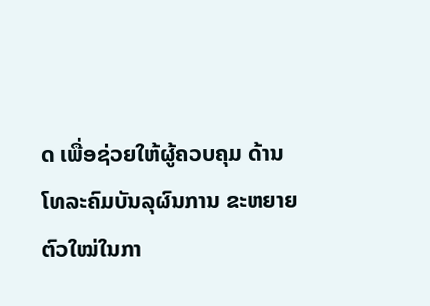ດ ເພື່ອຊ່ວຍໃຫ້ຜູ້ຄວບຄຸມ ດ້ານໂທລະຄົມບັນລຸຜົນການ ຂະຫຍາຍຕົວໃໝ່ໃນກາ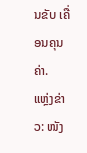ນຂັບ ເຄື່ອນຄຸນຄ່າ.
ແຫຼ່ງຂ່າວ: ໜັງ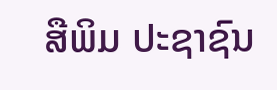ສືພິມ ປະຊາຊົນ